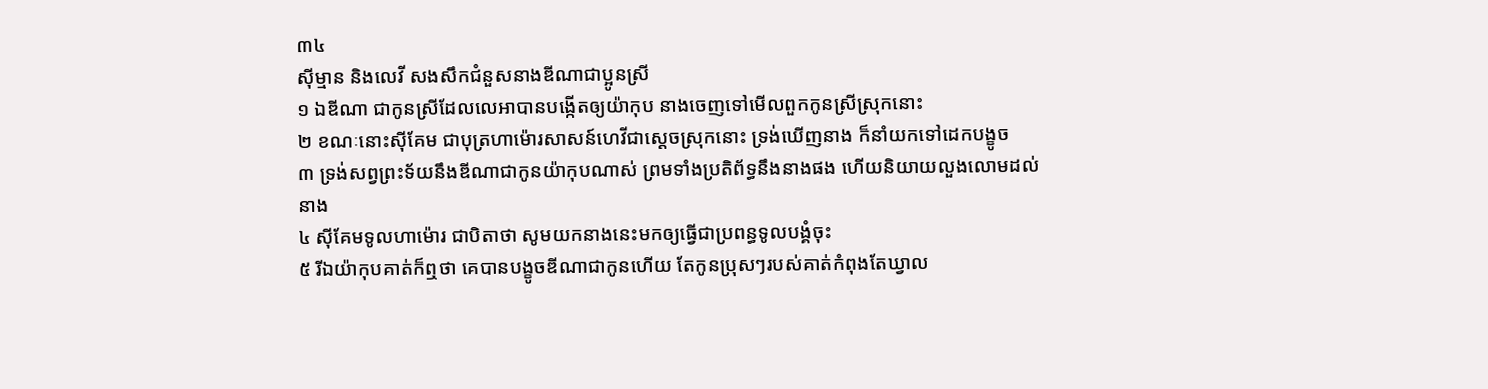៣៤
ស៊ីម្មាន និងលេវី សងសឹកជំនួសនាងឌីណាជាប្អូនស្រី
១ ឯឌីណា ជាកូនស្រីដែលលេអាបានបង្កើតឲ្យយ៉ាកុប នាងចេញទៅមើលពួកកូនស្រីស្រុកនោះ
២ ខណៈនោះស៊ីគែម ជាបុត្រហាម៉ោរសាសន៍ហេវីជាស្តេចស្រុកនោះ ទ្រង់ឃើញនាង ក៏នាំយកទៅដេកបង្ខូច
៣ ទ្រង់សព្វព្រះទ័យនឹងឌីណាជាកូនយ៉ាកុបណាស់ ព្រមទាំងប្រតិព័ទ្ធនឹងនាងផង ហើយនិយាយលួងលោមដល់នាង
៤ ស៊ីគែមទូលហាម៉ោរ ជាបិតាថា សូមយកនាងនេះមកឲ្យធ្វើជាប្រពន្ធទូលបង្គំចុះ
៥ រីឯយ៉ាកុបគាត់ក៏ឮថា គេបានបង្ខូចឌីណាជាកូនហើយ តែកូនប្រុសៗរបស់គាត់កំពុងតែឃ្វាល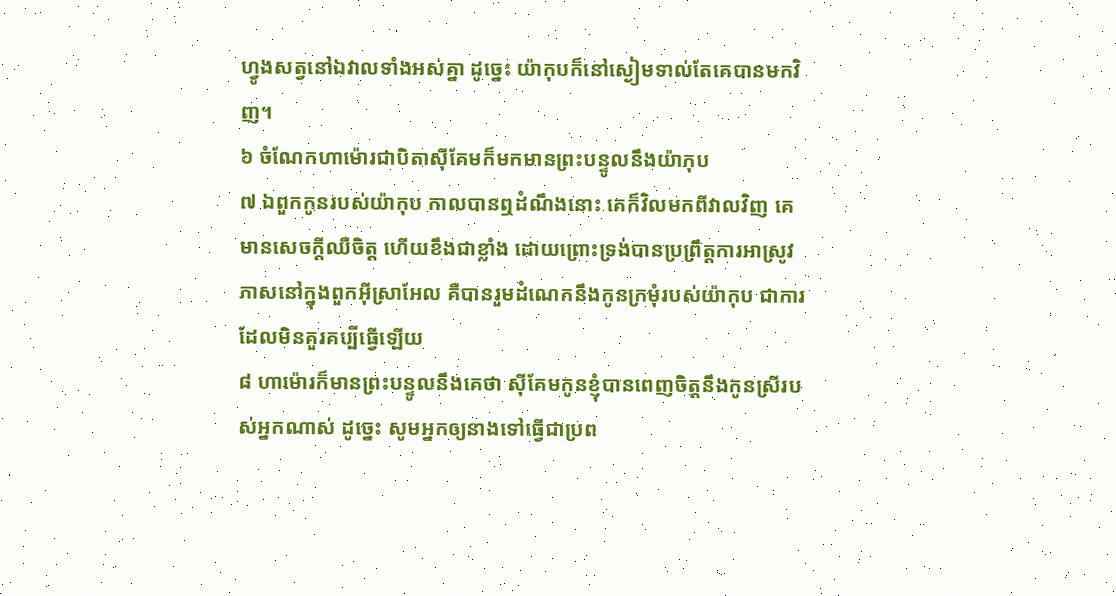ហ្វូងសត្វនៅឯវាលទាំងអស់គ្នា ដូច្នេះ យ៉ាកុបក៏នៅស្ងៀមទាល់តែគេបានមកវិញ។
៦ ចំណែកហាម៉ោរជាបិតាស៊ីគែមក៏មកមានព្រះបន្ទូលនឹងយ៉ាកុប
៧ ឯពួកកូនរបស់យ៉ាកុប កាលបានឮដំណឹងនោះ គេក៏វិលមកពីវាលវិញ គេមានសេចក្តីឈឺចិត្ត ហើយខឹងជាខ្លាំង ដោយព្រោះទ្រង់បានប្រព្រឹត្តការអាស្រូវភាសនៅក្នុងពួកអ៊ីស្រាអែល គឺបានរួមដំណេកនឹងកូនក្រមុំរបស់យ៉ាកុប ជាការដែលមិនគួរគប្បីធ្វើឡើយ
៨ ហាម៉ោរក៏មានព្រះបន្ទូលនឹងគេថា ស៊ីគែមកូនខ្ញុំបានពេញចិត្តនឹងកូនស្រីរបស់អ្នកណាស់ ដូច្នេះ សូមអ្នកឲ្យនាងទៅធ្វើជាប្រព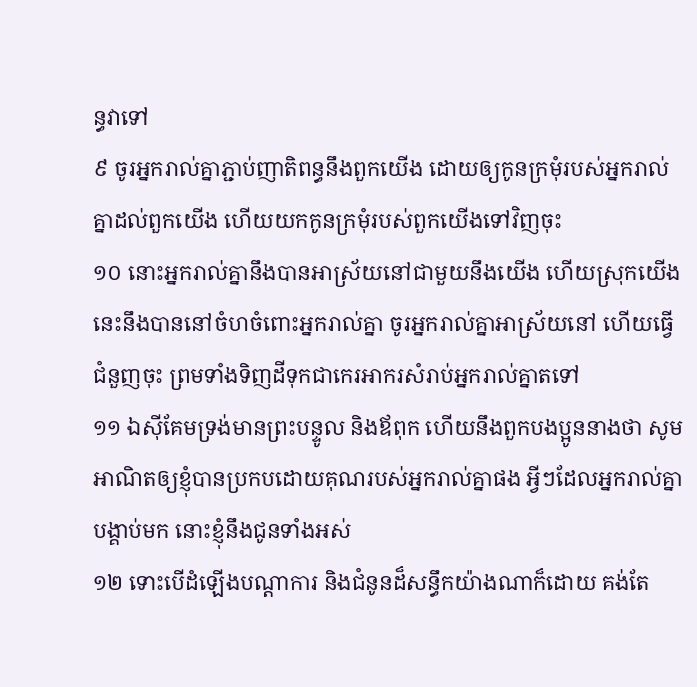ន្ធវាទៅ
៩ ចូរអ្នករាល់គ្នាភ្ជាប់ញាតិពន្ធនឹងពួកយើង ដោយឲ្យកូនក្រមុំរបស់អ្នករាល់គ្នាដល់ពួកយើង ហើយយកកូនក្រមុំរបស់ពួកយើងទៅវិញចុះ
១០ នោះអ្នករាល់គ្នានឹងបានអាស្រ័យនៅជាមួយនឹងយើង ហើយស្រុកយើងនេះនឹងបាននៅចំហចំពោះអ្នករាល់គ្នា ចូរអ្នករាល់គ្នាអាស្រ័យនៅ ហើយធ្វើជំនួញចុះ ព្រមទាំងទិញដីទុកជាកេរអាករសំរាប់អ្នករាល់គ្នាតទៅ
១១ ឯស៊ីគែមទ្រង់មានព្រះបន្ទូល និងឪពុក ហើយនឹងពួកបងប្អូននាងថា សូមអាណិតឲ្យខ្ញុំបានប្រកបដោយគុណរបស់អ្នករាល់គ្នាផង អ្វីៗដែលអ្នករាល់គ្នាបង្គាប់មក នោះខ្ញុំនឹងជូនទាំងអស់
១២ ទោះបើដំឡើងបណ្តាការ និងជំនូនដ៏សន្ធឹកយ៉ាងណាក៏ដោយ គង់តែ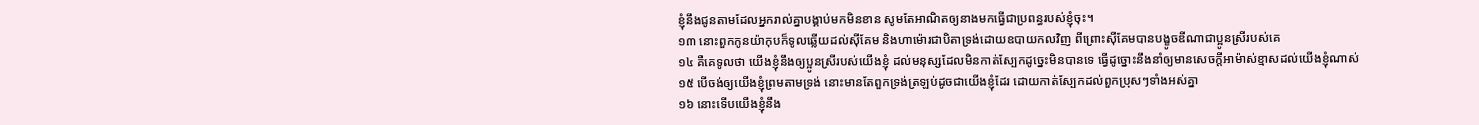ខ្ញុំនឹងជូនតាមដែលអ្នករាល់គ្នាបង្គាប់មកមិនខាន សូមតែអាណិតឲ្យនាងមកធ្វើជាប្រពន្ធរបស់ខ្ញុំចុះ។
១៣ នោះពួកកូនយ៉ាកុបក៏ទូលឆ្លើយដល់ស៊ីគែម និងហាម៉ោរជាបិតាទ្រង់ដោយឧបាយកលវិញ ពីព្រោះស៊ីគែមបានបង្ខូចឌីណាជាប្អូនស្រីរបស់គេ
១៤ គឺគេទូលថា យើងខ្ញុំនឹងឲ្យប្អូនស្រីរបស់យើងខ្ញុំ ដល់មនុស្សដែលមិនកាត់ស្បែកដូច្នេះមិនបានទេ ធ្វើដូច្នោះនឹងនាំឲ្យមានសេចក្តីអាម៉ាស់ខ្មាសដល់យើងខ្ញុំណាស់
១៥ បើចង់ឲ្យយើងខ្ញុំព្រមតាមទ្រង់ នោះមានតែពួកទ្រង់ត្រឡប់ដូចជាយើងខ្ញុំដែរ ដោយកាត់ស្បែកដល់ពួកប្រុសៗទាំងអស់គ្នា
១៦ នោះទើបយើងខ្ញុំនឹង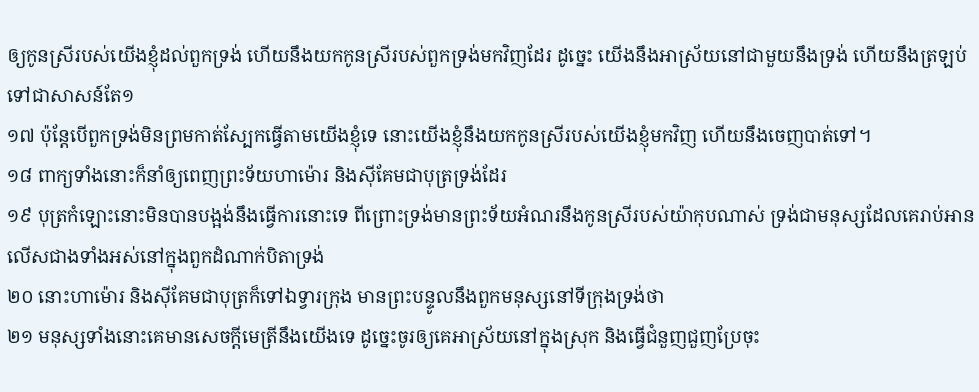ឲ្យកូនស្រីរបស់យើងខ្ញុំដល់ពួកទ្រង់ ហើយនឹងយកកូនស្រីរបស់ពួកទ្រង់មកវិញដែរ ដូច្នេះ យើងនឹងអាស្រ័យនៅជាមួយនឹងទ្រង់ ហើយនឹងត្រឡប់ទៅជាសាសន៍តែ១
១៧ ប៉ុន្តែបើពួកទ្រង់មិនព្រមកាត់ស្បែកធ្វើតាមយើងខ្ញុំទេ នោះយើងខ្ញុំនឹងយកកូនស្រីរបស់យើងខ្ញុំមកវិញ ហើយនឹងចេញបាត់ទៅ។
១៨ ពាក្យទាំងនោះក៏នាំឲ្យពេញព្រះទ័យហាម៉ោរ និងស៊ីគែមជាបុត្រទ្រង់ដែរ
១៩ បុត្រកំឡោះនោះមិនបានបង្អង់នឹងធ្វើការនោះទេ ពីព្រោះទ្រង់មានព្រះទ័យអំណរនឹងកូនស្រីរបស់យ៉ាកុបណាស់ ទ្រង់ជាមនុស្សដែលគេរាប់អានលើសជាងទាំងអស់នៅក្នុងពួកដំណាក់បិតាទ្រង់
២០ នោះហាម៉ោរ និងស៊ីគែមជាបុត្រក៏ទៅឯទ្វារក្រុង មានព្រះបន្ទូលនឹងពួកមនុស្សនៅទីក្រុងទ្រង់ថា
២១ មនុស្សទាំងនោះគេមានសេចក្តីមេត្រីនឹងយើងទេ ដូច្នេះចូរឲ្យគេអាស្រ័យនៅក្នុងស្រុក និងធ្វើជំនួញជួញប្រែចុះ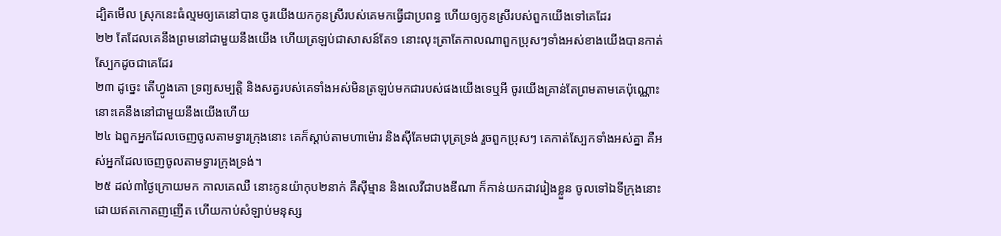ដ្បិតមើល ស្រុកនេះធំល្មមឲ្យគេនៅបាន ចូរយើងយកកូនស្រីរបស់គេមកធ្វើជាប្រពន្ធ ហើយឲ្យកូនស្រីរបស់ពួកយើងទៅគេដែរ
២២ តែដែលគេនឹងព្រមនៅជាមួយនឹងយើង ហើយត្រឡប់ជាសាសន៍តែ១ នោះលុះត្រាតែកាលណាពួកប្រុសៗទាំងអស់ខាងយើងបានកាត់ស្បែកដូចជាគេដែរ
២៣ ដូច្នេះ តើហ្វូងគោ ទ្រព្យសម្បត្តិ និងសត្វរបស់គេទាំងអស់មិនត្រឡប់មកជារបស់ផងយើងទេឬអី ចូរយើងគ្រាន់តែព្រមតាមគេប៉ុណ្ណោះ នោះគេនឹងនៅជាមួយនឹងយើងហើយ
២៤ ឯពួកអ្នកដែលចេញចូលតាមទ្វារក្រុងនោះ គេក៏ស្តាប់តាមហាម៉ោរ និងស៊ីគែមជាបុត្រទ្រង់ រួចពួកប្រុសៗ គេកាត់ស្បែកទាំងអស់គ្នា គឺអស់អ្នកដែលចេញចូលតាមទ្វារក្រុងទ្រង់។
២៥ ដល់៣ថ្ងៃក្រោយមក កាលគេឈឺ នោះកូនយ៉ាកុប២នាក់ គឺស៊ីម្មាន និងលេវីជាបងឌីណា ក៏កាន់យកដាវរៀងខ្លួន ចូលទៅឯទីក្រុងនោះ ដោយឥតកោតញញើត ហើយកាប់សំឡាប់មនុស្ស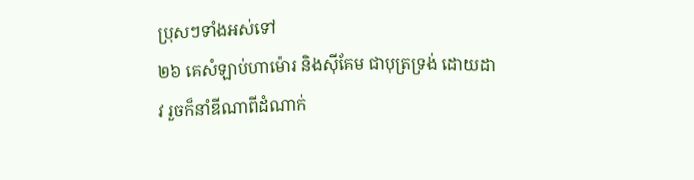ប្រុសៗទាំងអស់ទៅ
២៦ គេសំឡាប់ហាម៉ោរ និងស៊ីគែម ជាបុត្រទ្រង់ ដោយដាវ រួចក៏នាំឌីណាពីដំណាក់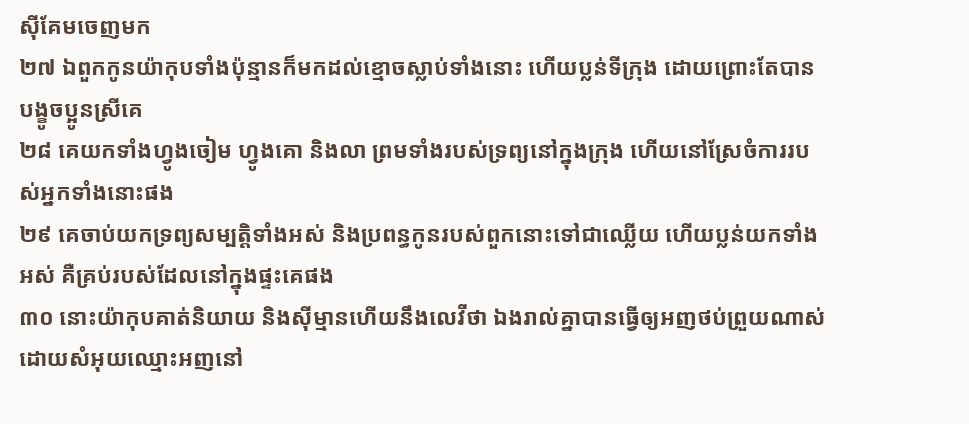ស៊ីគែមចេញមក
២៧ ឯពួកកូនយ៉ាកុបទាំងប៉ុន្មានក៏មកដល់ខ្មោចស្លាប់ទាំងនោះ ហើយប្លន់ទីក្រុង ដោយព្រោះតែបានបង្ខូចប្អូនស្រីគេ
២៨ គេយកទាំងហ្វូងចៀម ហ្វូងគោ និងលា ព្រមទាំងរបស់ទ្រព្យនៅក្នុងក្រុង ហើយនៅស្រែចំការរបស់អ្នកទាំងនោះផង
២៩ គេចាប់យកទ្រព្យសម្បត្តិទាំងអស់ និងប្រពន្ធកូនរបស់ពួកនោះទៅជាឈ្លើយ ហើយប្លន់យកទាំងអស់ គឺគ្រប់របស់ដែលនៅក្នុងផ្ទះគេផង
៣០ នោះយ៉ាកុបគាត់និយាយ និងស៊ីម្មានហើយនឹងលេវីថា ឯងរាល់គ្នាបានធ្វើឲ្យអញថប់ព្រួយណាស់ ដោយសំអុយឈ្មោះអញនៅ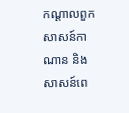កណ្តាលពួកសាសន៍កាណាន និងសាសន៍ពេ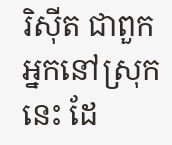រិស៊ីត ជាពួកអ្នកនៅស្រុកនេះ ដែ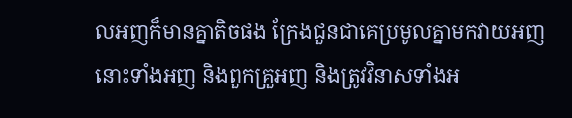លអញក៏មានគ្នាតិចផង ក្រែងជួនជាគេប្រមូលគ្នាមកវាយអញ នោះទាំងអញ និងពួកគ្រួអញ និងត្រូវវិនាសទាំងអ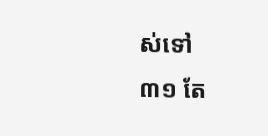ស់ទៅ
៣១ តែ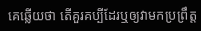គេឆ្លើយថា តើគួរគប្បីដែរឬឲ្យវាមកប្រព្រឹត្ត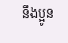នឹងប្អូន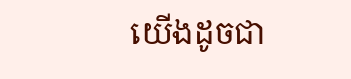យើងដូចជា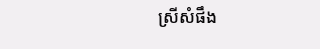ស្រីសំផឹង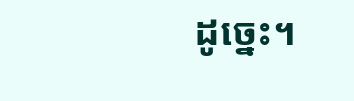ដូច្នេះ។